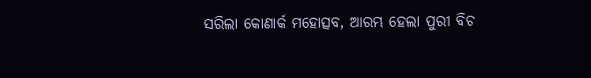ସରିଲା କୋଣାର୍କ ମହୋତ୍ସବ, ଆରମ୍ଭ ହେଲା ପୁରୀ ବିଚ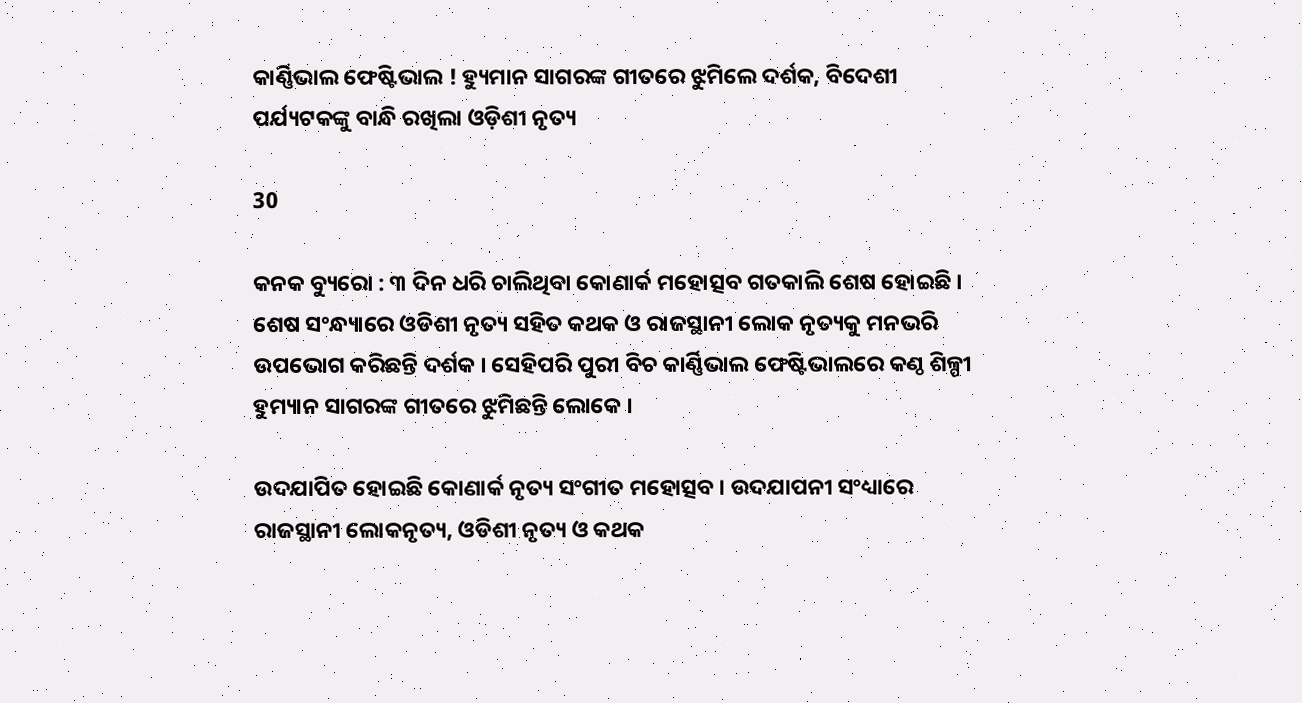କାର୍ଣ୍ଣିଭାଲ ଫେଷ୍ଟିଭାଲ ! ହ୍ୟୁମାନ ସାଗରଙ୍କ ଗୀତରେ ଝୁମିଲେ ଦର୍ଶକ, ବିଦେଶୀ ପର୍ଯ୍ୟଟକଙ୍କୁ ବାନ୍ଧି ରଖିଲା ଓଡ଼ିଶୀ ନୃତ୍ୟ

30

କନକ ବ୍ୟୁରୋ : ୩ ଦିନ ଧରି ଚାଲିଥିବା କୋଣାର୍କ ମହୋତ୍ସବ ଗତକାଲି ଶେଷ ହୋଇଛି । ଶେଷ ସଂନ୍ଧ୍ୟାରେ ଓଡିଶୀ ନୃତ୍ୟ ସହିତ କଥକ ଓ ରାଜସ୍ଥାନୀ ଲୋକ ନୃତ୍ୟକୁ ମନଭରି ଉପଭୋଗ କରିଛନ୍ତି ଦର୍ଶକ । ସେହିପରି ପୁରୀ ବିଚ କାର୍ଣ୍ଣିଭାଲ ଫେଷ୍ଟିଭାଲରେ କଣ୍ଠ ଶିଳ୍ପୀ ହୁମ୍ୟାନ ସାଗରଙ୍କ ଗୀତରେ ଝୁମିଛନ୍ତି ଲୋକେ ।

ଉଦଯାପିତ ହୋଇଛି କୋଣାର୍କ ନୃତ୍ୟ ସଂଗୀତ ମହୋତ୍ସବ । ଉଦଯାପନୀ ସଂଧ୍ୟାରେ ରାଜସ୍ଥାନୀ ଲୋକନୃତ୍ୟ, ଓଡିଶୀ ନୃତ୍ୟ ଓ କଥକ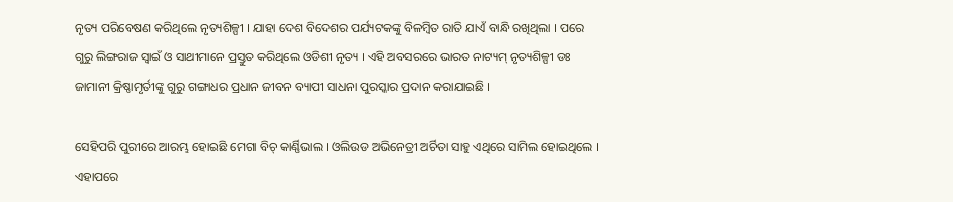ନୃତ୍ୟ ପରିବେଷଣ କରିଥିଲେ ନୃତ୍ୟଶିଳ୍ପୀ । ଯାହା ଦେଶ ବିଦେଶର ପର୍ଯ୍ୟଟକଙ୍କୁ ବିଳମ୍ବିତ ରାତି ଯାଏଁ ବାନ୍ଧି ରଖିଥିଲା । ପରେ ଗୁରୁ ଲିଙ୍ଗରାଜ ସ୍ୱାଇଁ ଓ ସାଥୀମାନେ ପ୍ରସ୍ତୁତ କରିଥିଲେ ଓଡିଶୀ ନୃତ୍ୟ । ଏହି ଅବସରରେ ଭାରତ ନାଟ୍ୟମ୍ ନୃତ୍ୟଶିଳ୍ପୀ ଡଃ ଜାମାନୀ କ୍ରିଷ୍ଣାମୃର୍ତୀଙ୍କୁ ଗୁରୁ ଗଙ୍ଗାଧର ପ୍ରଧାନ ଜୀବନ ବ୍ୟାପୀ ସାଧନା ପୁରସ୍କାର ପ୍ରଦାନ କରାଯାଇଛି ।

ସେହିପରି ପୁରୀରେ ଆରମ୍ଭ ହୋଇଛି ମେଗା ବିଚ୍ କାର୍ଣ୍ଣିଭାଲ । ଓଲିଉଡ ଅଭିନେତ୍ରୀ ଅର୍ଚିତା ସାହୁ ଏଥିରେ ସାମିଲ ହୋଇଥିଲେ । ଏହାପରେ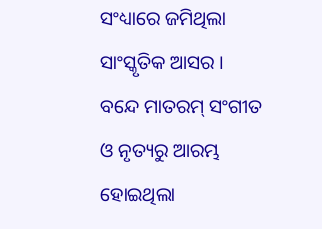ସଂଧ୍ୟାରେ ଜମିଥିଲା ସାଂସ୍କୃତିକ ଆସର । ବନ୍ଦେ ମାତରମ୍ ସଂଗୀତ ଓ ନୃତ୍ୟରୁ ଆରମ୍ଭ ହୋଇଥିଲା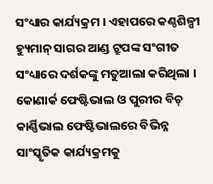ସଂଧ୍ୟାର କାର୍ଯ୍ୟକ୍ରମ । ଏହାପରେ କଣ୍ଠଶିଳ୍ପୀ ହ୍ୟୁମାନ୍ ସାଗର ଆଣ୍ଡ ଟ୍ରୁପଙ୍କ ସଂଗୀତ ସଂଧ୍ୟାରେ ଦର୍ଶକଙ୍କୁ ମତୁଆଲା କରିଥିଲା । କୋଣାର୍କ ଫେଷ୍ଟିଭାଲ ଓ ପୁରୀର ବିଚ୍ କାର୍ଣ୍ଣିଭାଲ ଫେଷ୍ଟିଭାଲରେ ବିଭିନ୍ନ ସାଂସ୍କୃତିକ କାର୍ଯ୍ୟକ୍ରମକୁ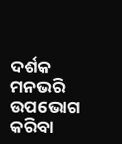ଦର୍ଶକ ମନଭରି ଉପଭୋଗ କରିବା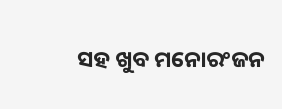ସହ ଖୁବ ମନୋରଂଜନ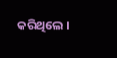କରିଥିଲେ ।